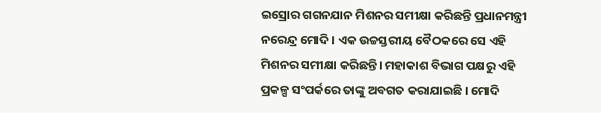ଇସ୍ରୋର ଗଗନଯାନ ମିଶନର ସମୀକ୍ଷା କରିଛନ୍ତି ପ୍ରଧାନମନ୍ତ୍ରୀ ନରେନ୍ଦ୍ର ମୋଦି । ଏକ ଉଚ୍ଚସ୍ତରୀୟ ବୈଠକରେ ସେ ଏହି ମିଶନର ସମୀକ୍ଷା କରିଛନ୍ତି। ମହାକାଶ ବିଭାଗ ପକ୍ଷରୁ ଏହି ପ୍ରକଳ୍ପ ସଂପର୍କରେ ତାଙ୍କୁ ଅବଗତ କରାଯାଇଛି । ମୋଦି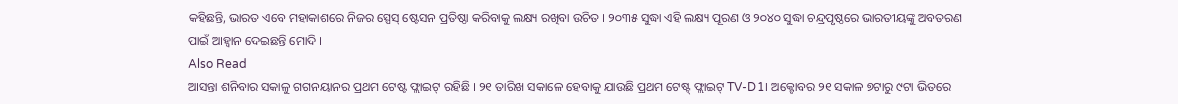କହିଛନ୍ତି, ଭାରତ ଏବେ ମହାକାଶରେ ନିଜର ସ୍ପେସ୍ ଷ୍ଟେସନ ପ୍ରତିଷ୍ଠା କରିବାକୁ ଲକ୍ଷ୍ୟ ରଖିବା ଉଚିତ । ୨୦୩୫ ସୁଦ୍ଧା ଏହି ଲକ୍ଷ୍ୟ ପୂରଣ ଓ ୨୦୪୦ ସୁଦ୍ଧା ଚନ୍ଦ୍ରପୃଷ୍ଠରେ ଭାରତୀୟଙ୍କୁ ଅବତରଣ ପାଇଁ ଆହ୍ୱାନ ଦେଇଛନ୍ତି ମୋଦି ।
Also Read
ଆସନ୍ତା ଶନିବାର ସକାଳୁ ଗଗନୟାନର ପ୍ରଥମ ଟେଷ୍ଟ ଫ୍ଲାଇଟ୍ ରହିଛି । ୨୧ ତାରିଖ ସକାଳେ ହେବାକୁ ଯାଉଛି ପ୍ରଥମ ଟେଷ୍ଟ୍ ଫ୍ଲାଇଟ୍ TV-D1। ଅକ୍ଟୋବର ୨୧ ସକାଳ ୭ଟାରୁ ୯ଟା ଭିତରେ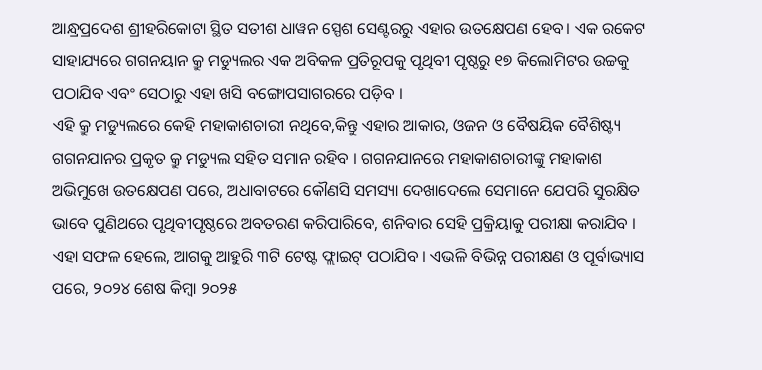ଆନ୍ଧ୍ରପ୍ରଦେଶ ଶ୍ରୀହରିକୋଟା ସ୍ଥିତ ସତୀଶ ଧାୱନ ସ୍ପେଶ ସେଣ୍ଟରରୁ ଏହାର ଉତକ୍ଷେପଣ ହେବ। ଏକ ରକେଟ ସାହାଯ୍ୟରେ ଗଗନୟାନ କ୍ରୁ ମଡ୍ୟୁଲର ଏକ ଅବିକଳ ପ୍ରତିରୂପକୁ ପୃଥିବୀ ପୃଷ୍ଠରୁ ୧୭ କିଲୋମିଟର ଉଚ୍ଚକୁ ପଠାଯିବ ଏବଂ ସେଠାରୁ ଏହା ଖସି ବଙ୍ଗୋପସାଗରରେ ପଡ଼ିବ ।
ଏହି କ୍ରୁ ମଡ୍ୟୁଲରେ କେହି ମହାକାଶଚାରୀ ନଥିବେ,କିନ୍ତୁ ଏହାର ଆକାର, ଓଜନ ଓ ବୈଷୟିକ ବୈଶିଷ୍ଟ୍ୟ ଗଗନଯାନର ପ୍ରକୃତ କ୍ରୁ ମଡ୍ୟୁଲ ସହିତ ସମାନ ରହିବ । ଗଗନଯାନରେ ମହାକାଶଚାରୀଙ୍କୁ ମହାକାଶ ଅଭିମୁଖେ ଉତକ୍ଷେପଣ ପରେ, ଅଧାବାଟରେ କୌଣସି ସମସ୍ୟା ଦେଖାଦେଲେ ସେମାନେ ଯେପରି ସୁରକ୍ଷିତ ଭାବେ ପୁଣିଥରେ ପୃଥିବୀପୃଷ୍ଠରେ ଅବତରଣ କରିପାରିବେ, ଶନିବାର ସେହି ପ୍ରକ୍ରିୟାକୁ ପରୀକ୍ଷା କରାଯିବ ।
ଏହା ସଫଳ ହେଲେ, ଆଗକୁ ଆହୁରି ୩ଟି ଟେଷ୍ଟ ଫ୍ଲାଇଟ୍ ପଠାଯିବ । ଏଭଳି ବିଭିନ୍ନ ପରୀକ୍ଷଣ ଓ ପୂର୍ବାଭ୍ୟାସ ପରେ, ୨୦୨୪ ଶେଷ କିମ୍ବା ୨୦୨୫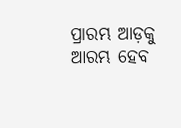ପ୍ରାରମ୍ଭ ଆଡ଼କୁ ଆରମ୍ଭ ହେବ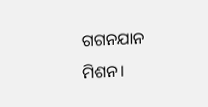ଗଗନଯାନ ମିଶନ।